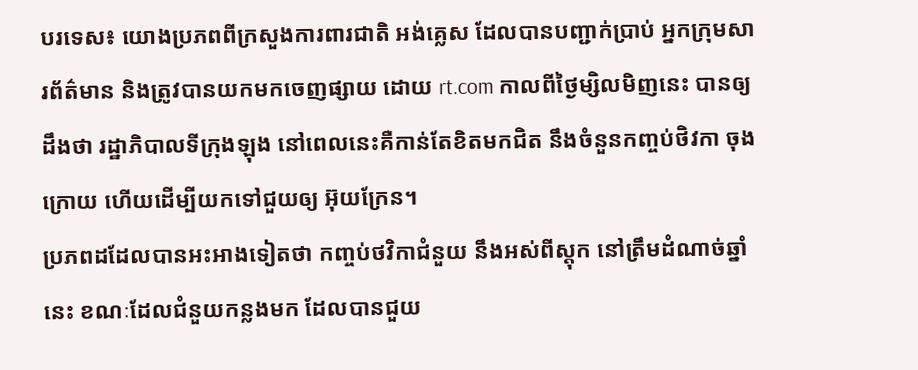បរទេស៖ យោងប្រភពពីក្រសួងការពារជាតិ អង់គ្លេស ដែលបានបញ្ជាក់ប្រាប់ អ្នកក្រុមសារព័ត៌មាន និងត្រូវបានយកមកចេញផ្សាយ ដោយ rt.com កាលពីថ្ងៃម្សិលមិញនេះ បានឲ្យដឹងថា រដ្ឋាភិបាលទីក្រុងឡុង នៅពេលនេះគឺកាន់តែខិតមកជិត នឹងចំនួនកញ្ចប់ថិវកា ចុងក្រោយ ហើយដើម្បីយកទៅជួយឲ្យ អ៊ុយក្រែន។
ប្រភពដដែលបានអះអាងទៀតថា កញ្ចប់ថវិកាជំនួយ នឹងអស់ពីស្តុក នៅត្រឹមដំណាច់ឆ្នាំនេះ ខណៈដែលជំនួយកន្លងមក ដែលបានជួយ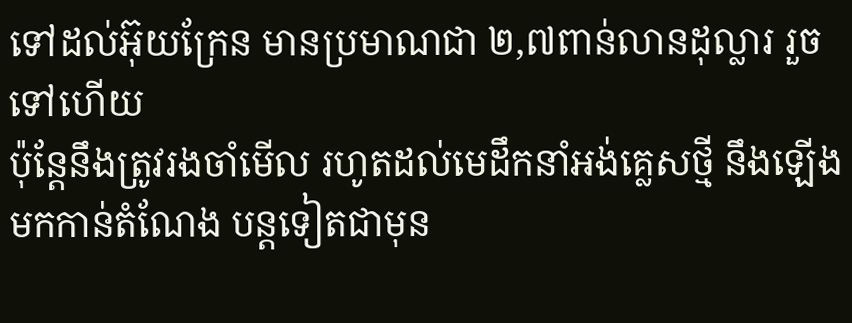ទៅដល់អ៊ុយក្រែន មានប្រមាណជា ២,៧ពាន់លានដុល្លារ រួចទៅហើយ
ប៉ុន្តែនឹងត្រូវរងចាំមើល រហូតដល់មេដឹកនាំអង់គ្លេសថ្មី នឹងឡើងមកកាន់តំណែង បន្តទៀតជាមុន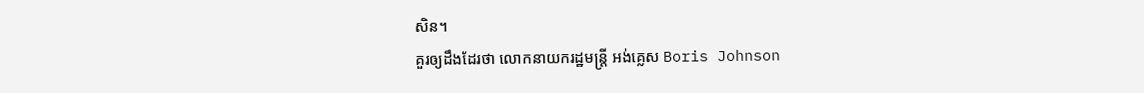សិន។
គួរឲ្យដឹងដែរថា លោកនាយករដ្ឋមន្ត្រី អង់គ្លេស Boris Johnson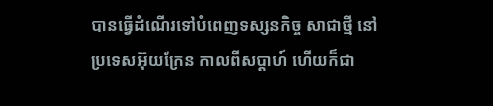បានធ្វើដំណើរទៅបំពេញទស្សនកិច្ច សាជាថ្មី នៅប្រទេសអ៊ុយក្រែន កាលពីសប្តាហ៍ ហើយក៏ជា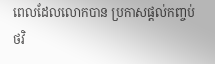ពេលដែលលោកបាន ប្រកាសផ្តល់កញ្ចប់
ថវិ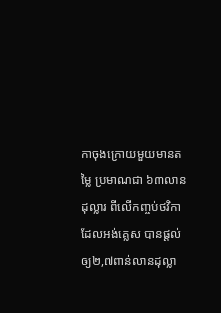កាចុងក្រោយមួយមានតម្លៃ ប្រមាណជា ៦៣លានដុល្លារ ពីលើកញ្ចប់ថវិកា ដែលអង់គ្លេស បានផ្តល់ឲ្យ២,៧ពាន់លានដុល្លា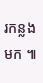រកន្លងមក ៕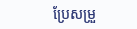ប្រែសម្រួ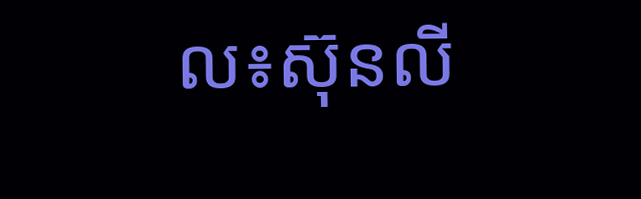ល៖ស៊ុនលី